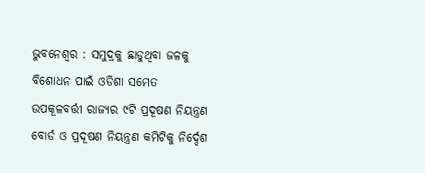ଭୁବନେଶ୍ୱର : ସମୁଦ୍ରକୁ ଛାଡୁଥିବା ଜଳକୁ ବିଶୋଧନ ପାଇଁ ଓଡିଶା ସମେତ ଉପକୂଳବର୍ତ୍ତୀ ରାଜ୍ୟର ୯ଟି ପ୍ରଦୂଷଣ ନିୟନ୍ତ୍ରଣ ବୋର୍ଡ ଓ ପ୍ରଦୂଷଣ ନିୟନ୍ତ୍ରଣ କମିଟିକୁ ନିର୍ଦ୍ଦେଶ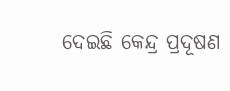ଦେଇଛି କେନ୍ଦ୍ର ପ୍ରଦୂଷଣ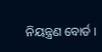ନିୟନ୍ତ୍ରଣ ବୋର୍ଡ ।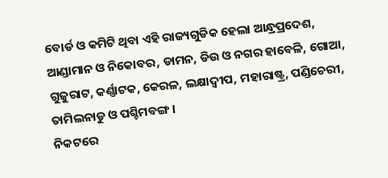ବୋର୍ଡ ଓ କମିଟି ଥିବା ଏହି ରାଜ୍ୟଗୁଡିକ ହେଲା ଆନ୍ଧ୍ରପ୍ରଦେଶ, ଆଣ୍ଡାମାନ ଓ ନିକୋବର, ଡାମନ, ଡିଉ ଓ ନଗର ହାବେଳି, ଗୋଆ, ଗୁଜୁରାଟ, କର୍ଣ୍ଣାଟକ, କେରଳ, ଲକ୍ଷାଦ୍ୱୀପ, ମହାରାଷ୍ଟ୍ର, ପଣ୍ଡିଚେରୀ, ତାମିଲନାଡୁ ଓ ପଶ୍ଚିମବଙ୍ଗ ।
ନିକଟରେ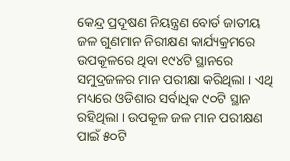କେନ୍ଦ୍ର ପ୍ରଦୂଷଣ ନିୟନ୍ତ୍ରଣ ବୋର୍ଡ ଜାତୀୟ ଜଳ ଗୁଣମାନ ନିରୀକ୍ଷଣ କାର୍ଯ୍ୟକ୍ରମରେ ଉପକୂଳରେ ଥିବା ୧୯୪ଟି ସ୍ଥାନରେ ସମୁଦ୍ରଜଳର ମାନ ପରୀକ୍ଷା କରିଥିଲା । ଏଥି ମଧ୍ୟରେ ଓଡିଶାର ସର୍ବାଧିକ ୯୦ଟି ସ୍ଥାନ ରହିଥିଲା । ଉପକୂଳ ଜଳ ମାନ ପରୀକ୍ଷଣ ପାଇଁ ୫୦ଟି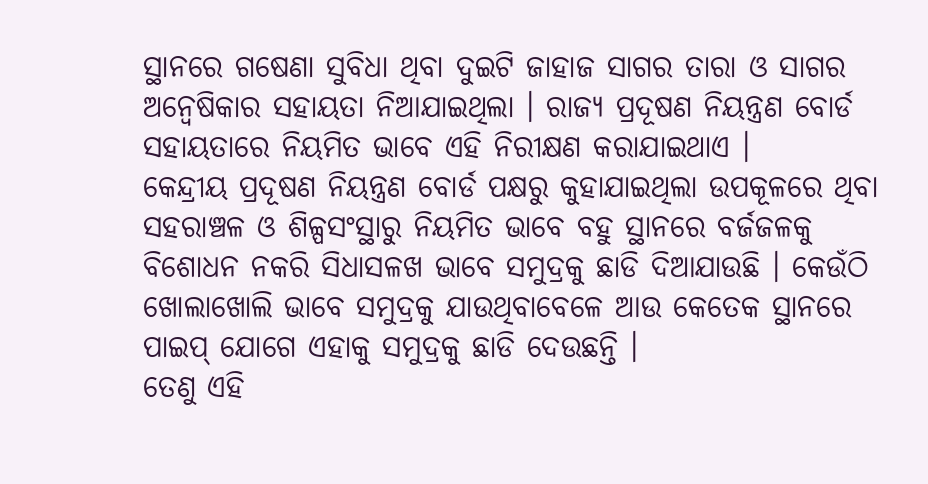ସ୍ଥାନରେ ଗଷେଣା ସୁବିଧା ଥିବା ଦୁଇଟି ଜାହାଜ ସାଗର ତାରା ଓ ସାଗର ଅନ୍ୱେଷିକାର ସହାୟତା ନିଆଯାଇଥିଲା । ରାଜ୍ୟ ପ୍ରଦୂଷଣ ନିୟନ୍ତ୍ରଣ ବୋର୍ଡ ସହାୟତାରେ ନିୟମିତ ଭାବେ ଏହି ନିରୀକ୍ଷଣ କରାଯାଇଥାଏ ।
କେନ୍ଦ୍ରୀୟ ପ୍ରଦୂଷଣ ନିୟନ୍ତ୍ରଣ ବୋର୍ଡ ପକ୍ଷରୁ କୁହାଯାଇଥିଲା ଉପକୂଳରେ ଥିବା ସହରାଞ୍ଚଳ ଓ ଶିଳ୍ପସଂସ୍ଥାରୁ ନିୟମିତ ଭାବେ ବହୁ ସ୍ଥାନରେ ବର୍ଜଜଳକୁ ବିଶୋଧନ ନକରି ସିଧାସଳଖ ଭାବେ ସମୁଦ୍ରକୁ ଛାଡି ଦିଆଯାଉଛି । କେଉଁଠି ଖୋଲାଖୋଲି ଭାବେ ସମୁଦ୍ରକୁ ଯାଉଥିବାବେଳେ ଆଉ କେତେକ ସ୍ଥାନରେ ପାଇପ୍ ଯୋଗେ ଏହାକୁ ସମୁଦ୍ରକୁ ଛାଡି ଦେଉଛନ୍ତି ।
ତେଣୁ ଏହି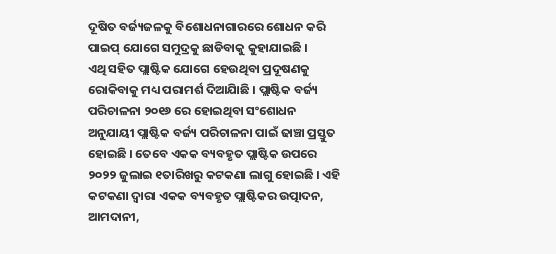ଦୂଷିତ ବର୍ଜ୍ୟଜଳକୁ ବିଶୋଧନାଗାରରେ ଶୋଧନ କରି ପାଇପ୍ ଯୋଗେ ସମୁଦ୍ରକୁ ଛାଡିବାକୁ କୁହାଯାଇଛି ।
ଏଥି ସହିତ ପ୍ଲାଷ୍ଟିକ ଯୋଗେ ହେଉଥିବା ପ୍ରଦୂଷଣକୁ ରୋକିବାକୁ ମଧ୍ୟ ପରାମର୍ଶ ଦିଆଯାିଛି । ପ୍ଲାଷ୍ଟିକ ବର୍ଜ୍ୟ ପରିଚାଳନା ୨୦୧୬ ରେ ହୋଇଥିବା ସଂଶୋଧନ ଅନୁଯାୟୀ ପ୍ଲାଷ୍ଟିକ ବର୍ଜ୍ୟ ପରିଚାଳନା ପାଇଁ ଢାଞ୍ଚା ପ୍ରସ୍ତୁତ ହୋଇଛି । ତେବେ ଏକକ ବ୍ୟବହୃତ ପ୍ଲାଷ୍ଟିକ ଉପରେ ୨୦୨୨ ଜୁଲାଇ ୧ତାରିଖରୁ କଟକଣା ଲାଗୁ ହୋଇଛି । ଏହି କଟକଣା ଦ୍ୱାରା ଏକକ ବ୍ୟବହୃତ ପ୍ଲାଷ୍ଟିକର ଉତ୍ପାଦନ, ଆମଦାନୀ,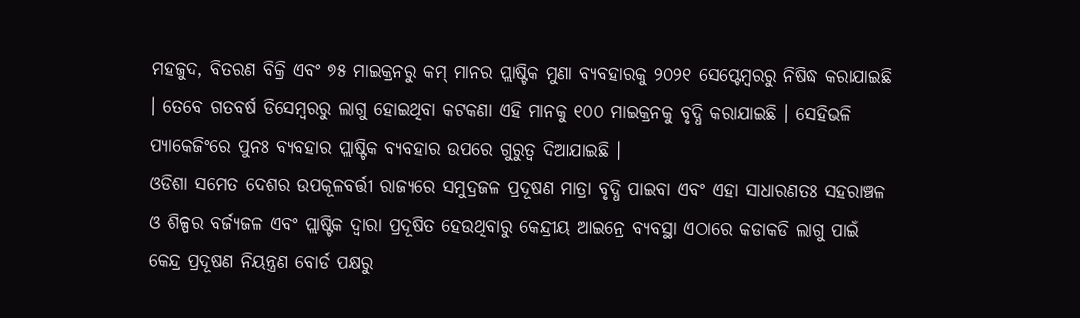ମହଜୁଦ, ବିତରଣ ବିକ୍ରି ଏବଂ ୭୫ ମାଇକ୍ରନରୁ କମ୍ ମାନର ପ୍ଲାଷ୍ଟିକ ମୁଣା ବ୍ୟବହାରକୁ ୨୦୨୧ ସେପ୍ଟେମ୍ବରରୁ ନିଷିଦ୍ଧ କରାଯାଇଛି । ତେବେ ଗତବର୍ଷ ଡିସେମ୍ବରରୁ ଲାଗୁ ହୋଇଥିବା କଟକଣା ଏହି ମାନକୁ ୧୦୦ ମାଇକ୍ରନକୁ ବୃଦ୍ଧି କରାଯାଇଛି । ସେହିଭଳି ପ୍ୟାକେଜିଂରେ ପୁନଃ ବ୍ୟବହାର ପ୍ଲାଷ୍ଟିକ ବ୍ୟବହାର ଉପରେ ଗୁରୁତ୍ୱ ଦିଆଯାଇଛି ।
ଓଡିଶା ସମେତ ଦେଶର ଉପକୂଳବର୍ତ୍ତୀ ରାଜ୍ୟରେ ସମୁଦ୍ରଜଳ ପ୍ରଦୂଷଣ ମାତ୍ରା ବୃଦ୍ଧି ପାଇବା ଏବଂ ଏହା ସାଧାରଣତଃ ସହରାଞ୍ଚଳ ଓ ଶିଳ୍ପର ବର୍ଜ୍ୟଜଳ ଏବଂ ପ୍ଲାଷ୍ଟିକ ଦ୍ୱାରା ପ୍ରଦୂଷିତ ହେଉଥିବାରୁ କେନ୍ଦ୍ରୀୟ ଆଇନ୍ରେ ବ୍ୟବସ୍ଥା ଏଠାରେ କଡାକଡି ଲାଗୁ ପାଇଁ କେନ୍ଦ୍ର ପ୍ରଦୂଷଣ ନିୟନ୍ତ୍ରଣ ବୋର୍ଡ ପକ୍ଷରୁ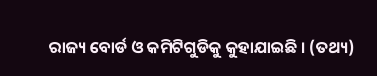ରାଜ୍ୟ ବୋର୍ଡ ଓ କମିଟିଗୁଡିକୁ କୁହାଯାଇଛି । (ତଥ୍ୟ)